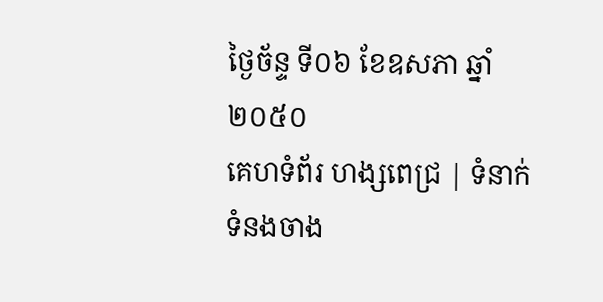ថ្ងៃច័ន្ទ ទី០៦ ខែឧសភា ឆ្នាំ២០៥០
គេហទំព័រ ហង្សពេជ្រ | ទំនាក់ទំនងចាង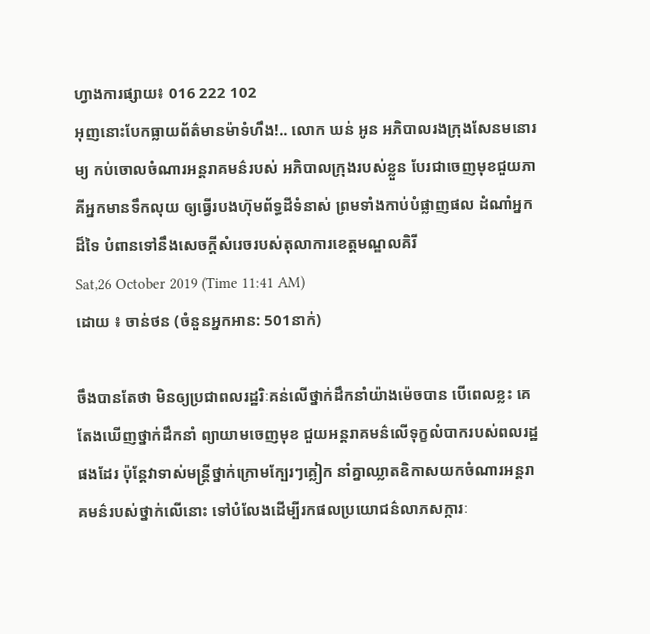ហ្វាងការផ្សាយ៖ 016 222 102
អុញនោះបែកធ្លាយព័ត៌មានម៉ាទំហឹង!.. លោក ឃន់ អូន អភិបាលរងក្រុងសែនមនោរម្យ កប់ចោលចំណារអន្តរាគមន៌របស់ អភិបាលក្រុងរបស់ខ្លួន បែរជាចេញមុខជួយភាគីអ្នកមានទឹកលុយ ឲ្យធ្វើរបងហ៊ុមព័ទ្ធដីទំនាស់ ព្រមទាំងកាប់បំផ្លាញផល ដំណាំអ្នកដ៏ទៃ បំពានទៅនឹងសេចក្តីសំរេចរបស់តុលាការខេត្តមណ្ឌលគិរី
Sat,26 October 2019 (Time 11:41 AM)
ដោយ ៖ ចាន់ថន (ចំនួនអ្នកអាន: 501នាក់)

ចឹងបានតែថា មិនឲ្យប្រជាពលរដ្ឋរិៈគន់លើថ្នាក់ដឹកនាំយ៉ាងម៉េចបាន បើពេលខ្លះ គេតែងឃើញថ្នាក់ដឹកនាំ ព្យាយាមចេញមុខ ជួយអន្តរាគមន៌លើទុក្ខលំបាករបស់ពលរដ្ឋផងដែរ ប៉ុន្តែវាទាស់មន្ត្រីថ្នាក់ក្រោមក្បែរៗគ្លៀក នាំគ្នាឈ្លាតឧិកាសយកចំណារអន្តរា គមន៌របស់ថ្នាក់លើនោះ ទៅបំលែងដើម្បីរកផលប្រយោជន៌លាភសក្ការៈ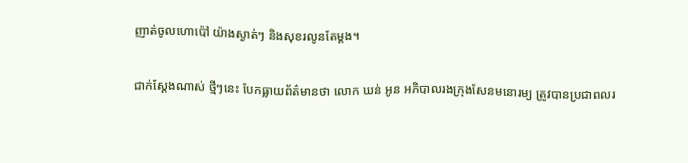ញាត់ចូលហោប៉ៅ យ៉ាងស្ងាត់ៗ និងសុខរលូនតែម្តង។

ជាក់ស្តែងណាស់ ថ្មីៗនេះ បែកធ្លាយព័ត៌មានថា លោក ឃន់ អូន អភិបាលរងក្រុងសែនមនោរម្យ ត្រូវបានប្រជាពលរ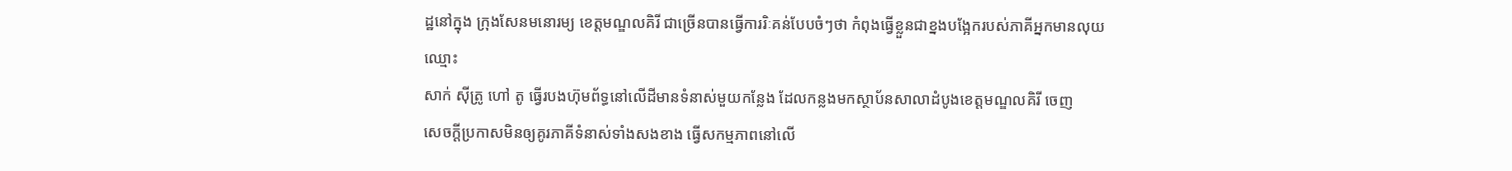ដ្ឋនៅក្នុង ក្រុងសែនមនោរម្យ ខេត្តមណ្ឌលគិរី ជាច្រើនបានធ្វើការរិៈគន់បែបចំៗថា កំពុងធ្វើខ្លួនជាខ្នងបង្អែករបស់ភាគីអ្នកមានលុយឈ្មោះ
សាក់ ស៊ីត្រូ ហៅ តូ ធ្វើរបងហ៊ុមព័ទ្ធនៅលើដីមានទំនាស់មួយកន្លែង ដែលកន្លងមកស្ថាប័នសាលាដំបូងខេត្តមណ្ឌលគិរី ចេញ
សេចក្តីប្រកាសមិនឲ្យគូរភាគីទំនាស់ទាំងសងខាង ធ្វើសកម្មភាពនៅលើ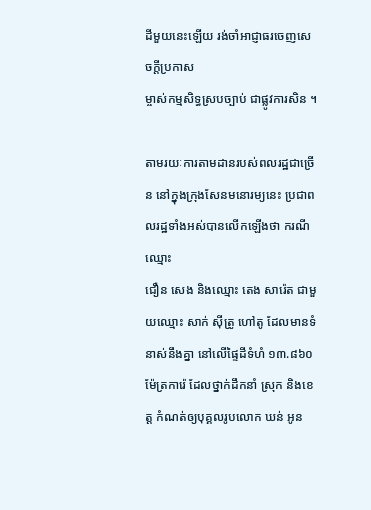ដីមួយនេះឡើយ រង់ចាំអាជ្ញាធរចេញសេចក្តីប្រកាស
ម្ចាស់កម្មសិទ្ធស្របច្បាប់ ជាផ្លូវការសិន ។

តាមរយៈការតាមដានរបស់ពលរដ្ឋជាច្រើន នៅក្នុងក្រុងសែនមនោរម្យនេះ ប្រជាពលរដ្ឋទាំងអស់បានលើកឡើងថា ករណីឈ្មោះ
ជឿន សេង និងឈ្មោះ តេង សារ៉េត ជាមួយឈ្មោះ សាក់ ស៊ីត្រូ ហៅតូ ដែលមានទំនាស់នឹងគ្នា នៅលើផ្ទៃដីទំហំ ១៣.៨៦០ ម៉ែត្រការ៉េ ដែលថ្នាក់ដឹកនាំ ស្រុក និងខេត្ត កំណត់ឲ្យបុគ្គលរូបលោក ឃន់ អូន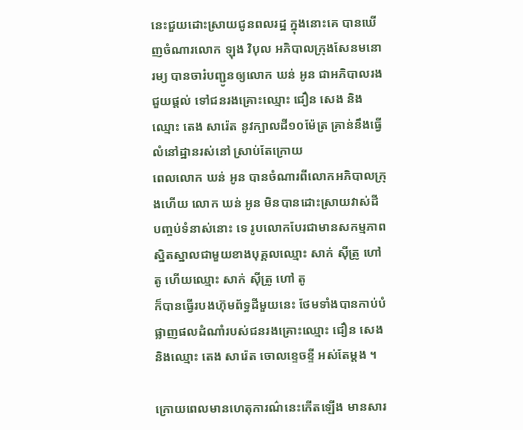នេះជួយដោះស្រាយជូនពលរដ្ឋ ក្នុងនោះគេ បានឃើញចំណារលោក ឡុង វិបុល អភិបាលក្រុងសែនមនោរម្យ បានចារ៎បញ្ជូនឲ្យលោក ឃន់ អូន ជាអភិបាលរង ជួយផ្តល់ ទៅជនរងគ្រោះឈ្មោះ ជឿន សេង និងឈ្មោះ តេង សារ៉េត នូវក្បាលដី១០ម៉ែត្រ គ្រាន់នឹងធ្វើលំនៅដ្ឋានរស់នៅ ស្រាប់តែក្រោយ
ពេលលោក ឃន់ អូន បានចំណារពីលោកអភិបាលក្រុងហើយ លោក ឃន់ អូន មិនបានដោះស្រាយវាស់ដីបញ្ចប់ទំនាស់នោះ ទេ រូបលោកបែរជាមានសកម្មភាពស្និតស្នាលជាមួយខាងបុគ្គលឈ្មោះ សាក់ ស៊ីត្រូ ហៅតូ ហើយឈ្មោះ សាក់ ស៊ីត្រូ ហៅ តូ
ក៏បានធ្វើរបងហ៊ុមព័ទ្ធដីមួយនេះ ថែមទាំងបានកាប់បំផ្លាញផលដំណាំរបស់ជនរងគ្រោះឈ្មោះ ជឿន សេង និងឈ្មោះ តេង សារ៉េត ចោលខ្ទេចខ្ទី អស់តែម្តង ។

ក្រោយពេលមានហេតុការណ៌នេះកើតឡើង មានសារ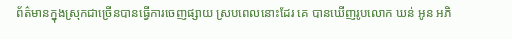ព័ត៌មានក្នុងស្រុកជាច្រើនបានធ្វើការចេញផ្សាយ ស្របពេលនោះដែរ គេ បានឃើញរូបលោក ឃន់ អូន អភិ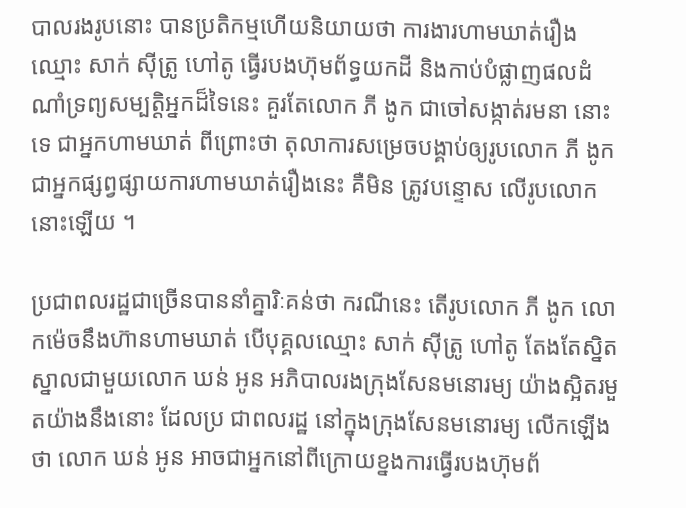បាលរងរូបនោះ បានប្រតិកម្មហើយនិយាយថា ការងារហាមឃាត់រឿងឈ្មោះ សាក់ ស៊ីត្រូ ហៅតូ ធ្វើរបងហ៊ុមព័ទ្ធយកដី និងកាប់បំផ្លាញផលដំណាំទ្រព្យសម្បត្តិអ្នកដ៏ទៃនេះ គួរតែលោក ភី ងូក ជាចៅសង្កាត់រមនា នោះទេ ជាអ្នកហាមឃាត់ ពីព្រោះថា តុលាការសម្រេចបង្គាប់ឲ្យរូបលោក ភី ងូក ជាអ្នកផ្សព្វផ្សាយការហាមឃាត់រឿងនេះ គឺមិន ត្រូវបន្ទោស លើរូបលោកនោះឡើយ ។

ប្រជាពលរដ្ឋជាច្រើនបាននាំគ្នារិៈគន់ថា ករណីនេះ តើរូបលោក ភី ងូក លោកម៉េចនឹងហ៊ានហាមឃាត់ បើបុគ្គលឈ្មោះ សាក់ ស៊ីត្រូ ហៅតូ តែងតែស្និតស្នាលជាមួយលោក ឃន់ អូន អភិបាលរងក្រុងសែនមនោរម្យ យ៉ាងស្អិតរមួតយ៉ាងនឹងនោះ ដែលប្រ ជាពលរដ្ឋ នៅក្នុងក្រុងសែនមនោរម្យ លើកឡើងថា លោក ឃន់ អូន អាចជាអ្នកនៅពីក្រោយខ្នងការធ្វើរបងហ៊ុមព័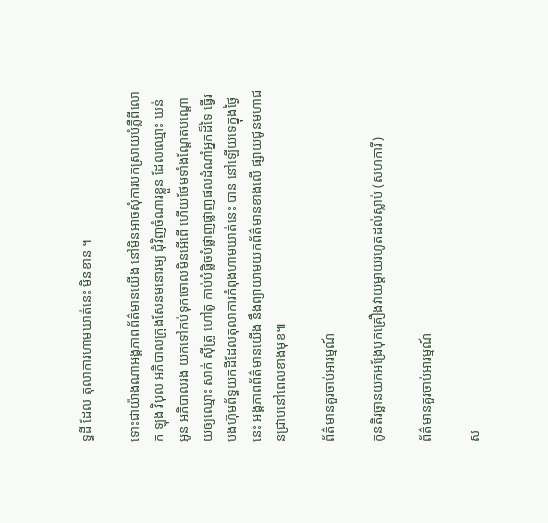ទ្ធដី ដែល តុលាការហាមឃាត់នេះ មិនខាន ។

ទោះជាយ៉ាងណាអង្គភាពព័ត៌មានយើង នៅមិនអាចសុំការបកស្រាយបំភ្លឺពីលោក ឡុង វិបុល អភិបាលក្រុងសែនមនោរម្យ ជុំវិញចំណារខ្លួន ដែលឈ្មោះ ឃន់ អូន អភិបាលរង យកទៅកប់ទុកចោលមិនអើពើ ហើយថែមទាំងណ្តែតបណ្តោយឲ្យឈ្មោះ សាក់ ស៊ីត្រូ ហៅតូ កាប់បំផ្លិចបំផ្លាញផ្លាញផលដំណាំអ្នកដ៏ទៃ ធ្វើរបងហ៊ុមព័ទ្ធយកដីដែលតុលាការកំពុងហាមឃាត់នេះ បាន នៅឡើយទេក្នុងថ្ងៃនេះ អង្គភាពព័ត៌មានយើង នឹងព្យាយាមយកព័ត៌មានខាងលើ ផ្សាយជូនមហាជនជ្រាបនៅពេលខាងមុខ៕

ព័ត៌មានគួរចាប់អារម្មណ៍

កូនតិរច្ឆានយកអង្រែបុកគ្រឿងវាយម្តាយរហូតដល់ស្លាប់ (សហការី)

ព័ត៌មានគួរចាប់អារម្មណ៍

ស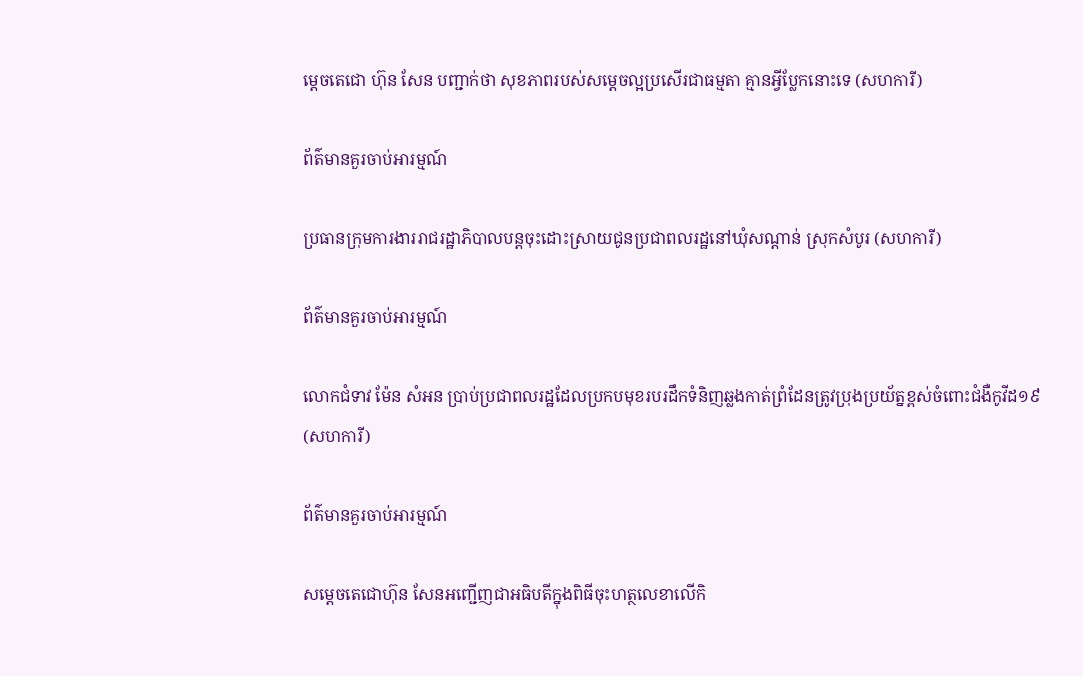ម្តេចតេជោ ហ៊ុន សែន បញ្ជាក់ថា សុខភាពរបស់សម្តេចល្អប្រសើរជាធម្មតា គ្មានអ្វីប្លែកនោះទេ (សហការី)

ព័ត៌មានគួរចាប់អារម្មណ៍

ប្រធានក្រុមការងាររាជរដ្ឋាភិបាលបន្តចុះដោះស្រាយជូនប្រជាពលរដ្ឋនៅឃុំសណ្តាន់ ស្រុកសំបូរ (សហការី)

ព័ត៌មានគួរចាប់អារម្មណ៍

លោកជំទាវ ម៉ែន សំអន ប្រាប់ប្រជាពលរដ្ឋដែលប្រកបមុខរបរដឹកទំនិញឆ្លងកាត់ព្រំដែនត្រូវប្រុងប្រយ័ត្នខ្ពស់ចំពោះជំងឺកូវីដ១៩ (សហការី)

ព័ត៌មានគួរចាប់អារម្មណ៍

សម្តេចតេជោហ៊ុន សែនអញ្ជើញជាអធិបតីក្នុងពិធីចុះហត្ថលេខាលើកិ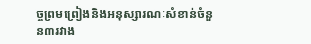ច្ចព្រមព្រៀងនិងអនុស្សារណៈសំខាន់ចំនួន៣រវាង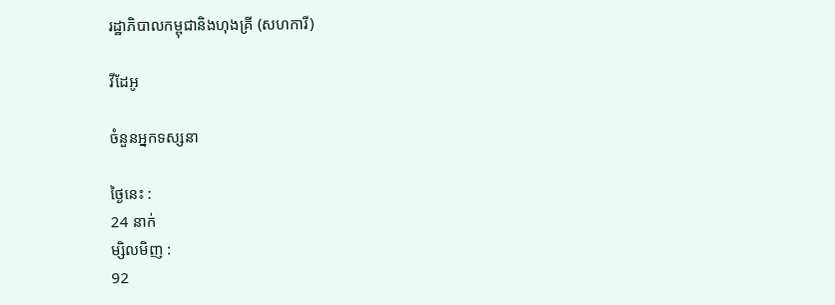រដ្ឋាភិបាលកម្ពុជានិងហុងគ្រី (សហការី)

វីដែអូ

ចំនួនអ្នកទស្សនា

ថ្ងៃនេះ :
24 នាក់
ម្សិលមិញ :
92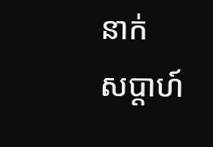នាក់
សប្តាហ៍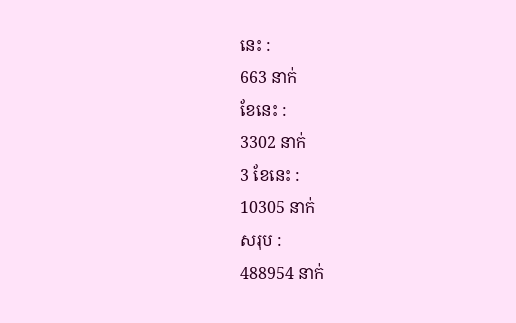នេះ :
663 នាក់
ខែនេះ :
3302 នាក់
3 ខែនេះ :
10305 នាក់
សរុប :
488954 នាក់